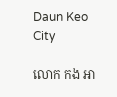Daun Keo City

លោក កង អា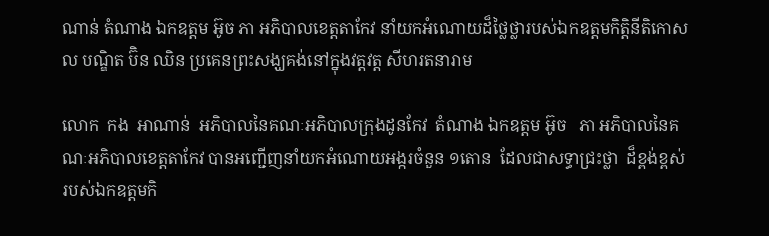ណាន់ តំណាង ឯកឧត្តម អ៊ូច ភា អភិបាលខេត្តតាកែវ នាំយកអំណោយដ៏ថ្លៃថ្លារបស់ឯកឧត្តមកិតិ្តនីតិកោសល បណ្ឌិត ប៊ិន ឈិន ប្រគេនព្រះសង្ឃគង់នៅក្នុងវត្តវត្ត សីហរតនារាម

លោក  កង  អាណាន់  អភិបាលនៃគណៈអភិបាលក្រុងដូនកែវ  តំណាង ឯកឧត្តម អ៊ូច   ភា អភិបាលនៃគណៈអភិបាលខេត្តតាកែវ បានអញ្ជើញនាំយកអំណោយអង្ករចំនួន ១តោន  ដែលជាសទ្ធាជ្រះថ្លា  ដ៏ខ្ពង់ខ្ពស់  របស់ឯកឧត្តមកិ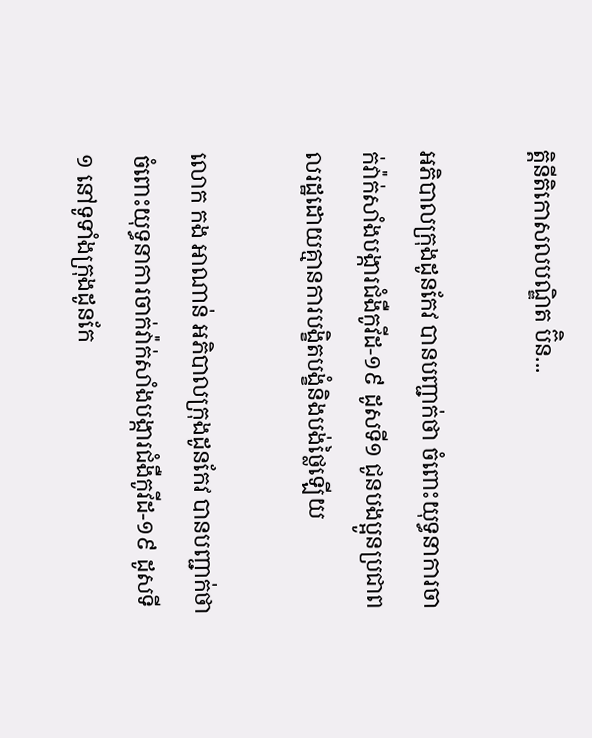តិ្តនីតិកោសលបណ្ឌិត ប៊ិន...

អភិបាលក្រុងដូនកែវ បានបញ្ជាក់ថា ចំពោះយុទ្ធនាការចាក់វ៉ាក់សាំងបង្ការជំងឺកូវីដ-១៩ ដូសទី១ ជូនបងប្អូនប្រជាពលរដ្ឋដោយគ្មានការបង្ខិតបង្ខំនិងបង់ថ្លៃឡើយ

លោក កង អាណាន់ អភិបាលក្រុងដូនកែវ បានបញ្ជាក់ថា ចំពោះយុទ្ធនាការចាក់វ៉ាក់សាំងបង្ការជំងឺកូវីដ-១៩ ដូសទី១ នៅទូទាំងក្រុងដូនកែ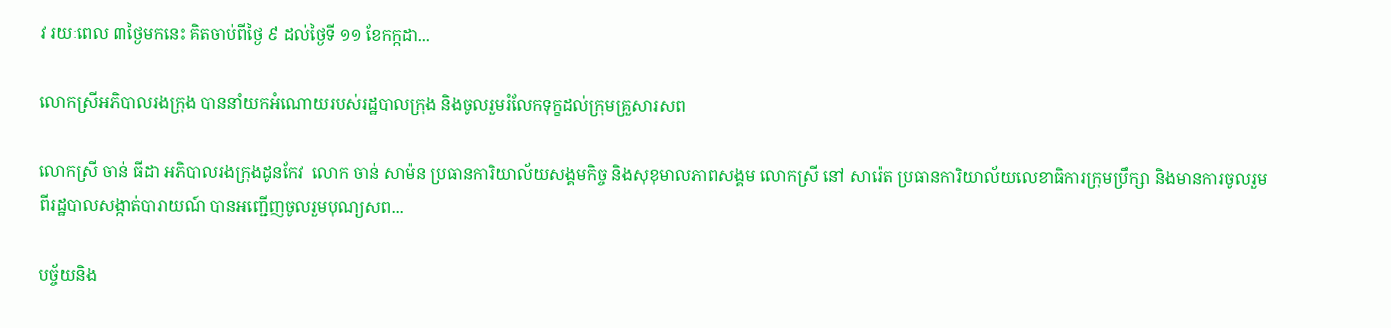វ រយៈពេល ៣ថ្ងៃមកនេះ គិតចាប់ពីថ្ងៃ ៩ ដល់ថ្ងៃទី ១១ ខែកក្កដា...

លោកស្រីអភិបាលរងក្រុង បាននាំយកអំណោយរបស់រដ្ឋបាលក្រុង និងចូលរួមរំលែកទុក្ខដល់ក្រុមគ្រួសារសព

លោកស្រី ចាន់ ធីដា អភិបាលរងក្រុងដូនកែវ  លោក ចាន់ សាម៉ន ប្រធានការិយាល័យសង្គមកិច្ច និងសុខុមាលភាពសង្គម លោកស្រី នៅ សារ៉េត ប្រធានការិយាល័យលេខាធិការក្រុមប្រឹក្សា និងមានការចូលរួមពីរដ្ឋបាលសង្កាត់បារាយណ៍ បានអញ្ជើញចូលរួមបុណ្យសព...

បច្ច័យនិង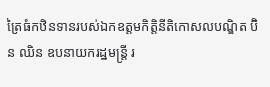ត្រៃធំកឋិនទានរបស់ឯកឧត្តមកិត្តិនីតិកោសលបណ្ឌិត ប៊ិន ឈិន ឧបនាយករដ្ឋមន្រ្តី រ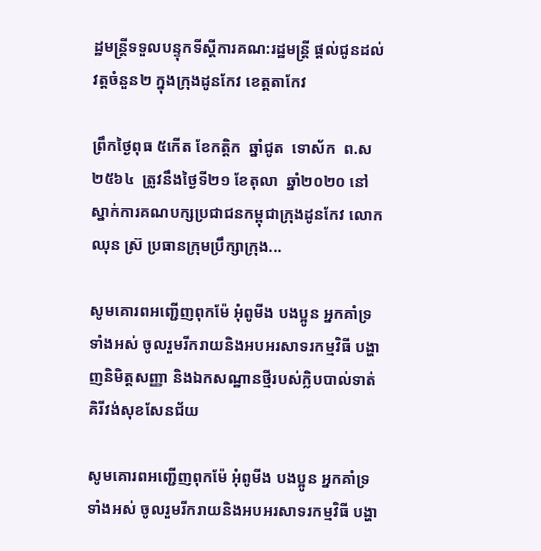ដ្ឋមន្រ្តីទទួលបន្ទុកទីស្ដីការគណ:រដ្ឋមន្រ្តី ផ្ដល់ជូនដល់វត្តចំនួន២ ក្នុងក្រុងដូនកែវ ខេត្តតាកែវ

ព្រឹកថ្ងៃពុធ ៥កើត ខែកត្តិក  ឆ្នាំជូត  ទោស័ក  ព.ស  ២៥៦៤  ត្រូវនឹងថ្ងៃទី២១ ខែតុលា  ឆ្នាំ២០២០ នៅស្នាក់ការគណបក្សប្រជាជនកម្ពុជាក្រុងដូនកែវ លោក ឈុន ស្រ៊ ប្រធានក្រុមប្រឹក្សាក្រុង...

សូមគោរពអញ្ជើញពុកម៉ែ អុំពូមីង បងប្អូន អ្នកគាំទ្រទាំងអស់ ចូលរួមរីករាយនិងអបអរសាទរកម្មវិធី បង្ហាញនិមិត្តសញ្ញា និងឯកសណ្ឋានថ្មីរបស់ក្លិបបាល់ទាត់គិរីវង់សុខសែនជ័យ

សូមគោរពអញ្ជើញពុកម៉ែ អុំពូមីង បងប្អូន អ្នកគាំទ្រទាំងអស់ ចូលរួមរីករាយនិងអបអរសាទរកម្មវិធី បង្ហា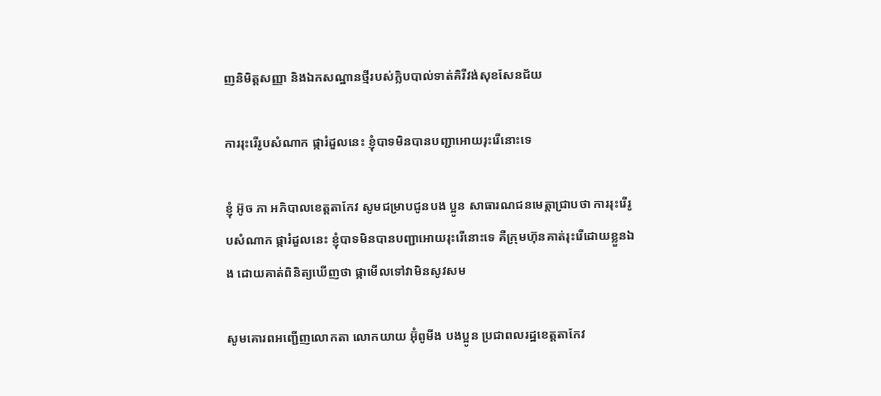ញនិមិត្តសញ្ញា និងឯកសណ្ឋានថ្មីរបស់ក្លិបបាល់ទាត់គិរីវង់សុខសែនជ័យ

ការរុះរើរូបសំណាក ផ្ការំដួលនេះ ខ្ញុំបាទមិនបានបញ្ជាអោយរុះរើនោះទេ

ខ្ញុំ អ៊ូច ភា អភិបាលខេត្តតាកែវ សូមជម្រាបជូនបង ប្អូន សាធារណជនមេត្តាជ្រាបថា ការរុះរើរូបសំណាក ផ្ការំដួលនេះ ខ្ញុំបាទមិនបានបញ្ជាអោយរុះរើនោះទេ គឺក្រុមហ៊ុនគាត់រុះរើដោយខ្លួនឯង ដោយគាត់ពិនិត្យឃើញថា ផ្កាមើលទៅវាមិនសូវសម

សូមគោរពអញ្ជើញលោកតា លោកយាយ អ៊ុំពូមីង បងប្អូន ប្រជាពលរដ្ឋខេត្តតាកែវ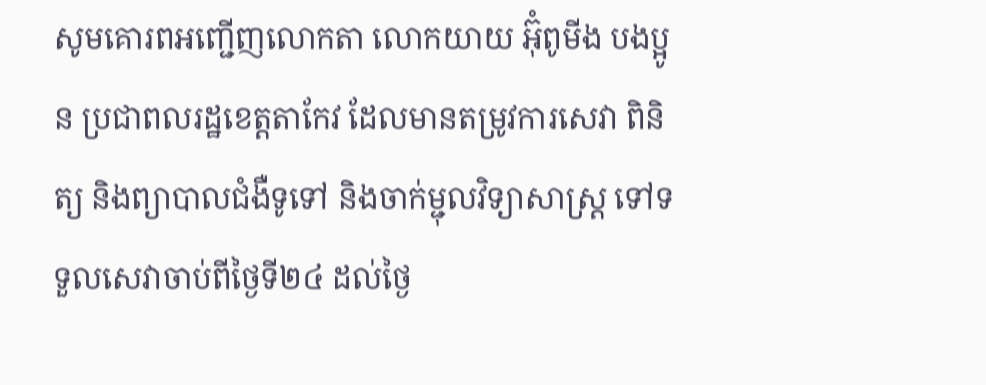សូមគោរពអញ្ជើញលោកតា លោកយាយ អ៊ុំពូមីង បងប្អូន ប្រជាពលរដ្ឋខេត្តតាកែវ ដែលមានតម្រូវការសេវា ពិនិត្យ និងព្យាបាលជំងឺទូទៅ និងចាក់ម្ជុលវិទ្យាសាស្ត្រ ទៅទទួលសេវាចាប់ពីថ្ងៃទី២៤ ដល់ថ្ងៃ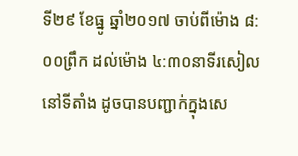ទី២៩ ខែធ្នូ ឆ្នាំ២០១៧ ចាប់ពីម៉ោង ៨:០០ព្រឹក ដល់ម៉ោង ៤:៣០នាទីរសៀល នៅទីតាំង ដូចបានបញ្ជាក់ក្នុងសេ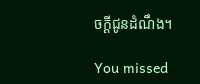ចក្ដីជូនដំណឹង។

You missed